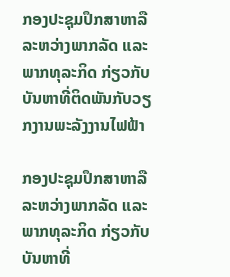ກອງປະຊຸມປຶກສາຫາລືລະຫວ່າງພາກລັດ ແລະ ພາກທຸລະກິດ ກ່ຽວກັບບັນຫາທີ່ຕິດພັນກັບວຽກງານພະລັງງານໄຟຟ້າ

ກອງປະຊຸມປຶກສາຫາລືລະຫວ່າງພາກລັດ ແລະ ພາກທຸລະກິດ ກ່ຽວກັບບັນຫາທີ່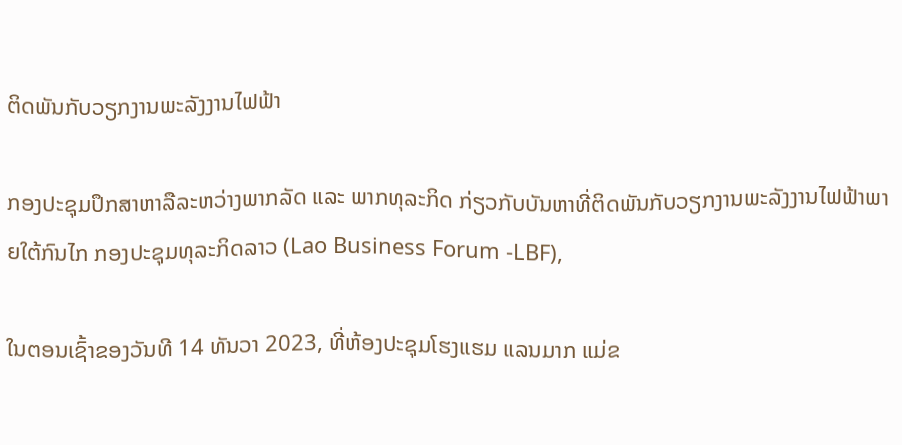ຕິດພັນກັບວຽກງານພະລັງງານໄຟຟ້າ

ກອງປະຊຸມປຶກສາຫາລືລະຫວ່າງພາກລັດ ແລະ ພາກທຸລະກິດ ກ່ຽວກັບບັນຫາທີ່ຕິດພັນກັບວຽກງານພະລັງງານໄຟຟ້າພາຍໃຕ້ກົນໄກ ກອງປະຊຸມທຸລະກິດລາວ (Lao Business Forum -LBF),

ໃນຕອນເຊົ້າຂອງວັນທີ 14 ທັນວາ 2023, ທີ່ຫ້ອງປະຊຸມໂຮງແຮມ ແລນມາກ ແມ່ຂ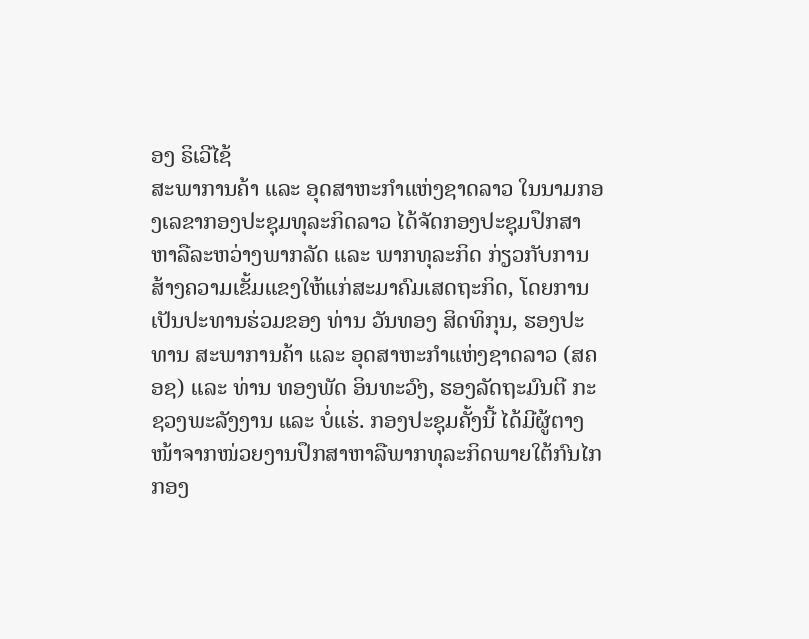ອງ ຣິເວີໄຊ້
ສະພາການຄ້າ ແລະ ອຸດສາຫະກໍາແຫ່ງຊາດລາວ ໃນນາມກອງເລຂາກອງປະຊຸມທຸລະກິດລາວ ໄດ້ຈັດກອງປະຊຸມປຶກສາຫາລືລະຫວ່າງພາກລັດ ແລະ ພາກທຸລະກິດ ກ່ຽວກັບການສ້າງຄວາມເຂັ້ມແຂງໃຫ້ແກ່ສະມາຄົມເສດຖະກິດ, ໂດຍການເປັນປະທານຮ່ວມຂອງ ທ່ານ ວັນທອງ ສິດທິກຸນ, ຮອງປະທານ ສະພາການຄ້າ ແລະ ອຸດສາຫະກຳແຫ່ງຊາດລາວ (ສຄອຊ) ແລະ ທ່ານ ທອງພັດ ອິນທະວົງ, ຮອງລັດຖະມົນຕີ ກະຊວງພະລັງງານ ແລະ ບໍ່ແຮ່. ກອງປະຊຸມຄັ້ງນີ້ ໄດ້ມີຜູ້ຕາງໜ້າຈາກໜ່ວຍງານປຶກສາຫາລືພາກທຸລະກິດພາຍໃຕ້ກົນໄກກອງ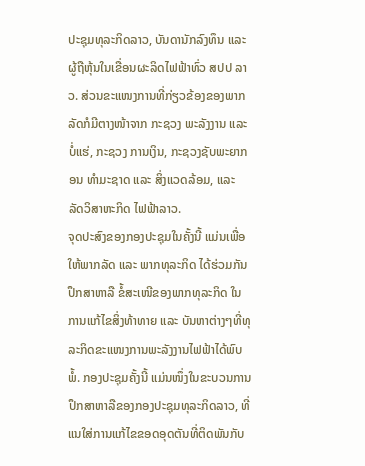ປະຊຸມທຸລະກິດລາວ, ບັນດານັກລົງທຶນ ແລະ ຜູ້ຖືຫຸ້ນໃນເຂື່ອນຜະລິດໄຟຟ້າທົ່ວ ສປປ ລາວ. ສ່ວນຂະແໜງການທີ່ກ່ຽວຂ້ອງຂອງພາກລັດກໍມີຕາງໜ້າຈາກ ກະຊວງ ພະລັງງານ ແລະ ບໍ່ແຮ່, ກະຊວງ ການເງິນ, ກະຊວງຊັບພະຍາກອນ ທຳມະຊາດ ແລະ ສິ່ງແວດລ້ອມ, ແລະ ລັດວິສາຫະກິດ ໄຟຟ້າລາວ.
ຈຸດປະສົງຂອງກອງປະຊຸມໃນຄັ້ງນີ້ ແມ່ນເພື່ອ ໃຫ້ພາກລັດ ແລະ ພາກທຸລະກິດ ໄດ້ຮ່ວມກັນ ປຶກສາຫາລື ຂໍ້ສະເໜີຂອງພາກທຸລະກິດ ໃນການແກ້ໄຂສິ່ງທ້າທາຍ ແລະ ບັນຫາຕ່າງໆທີ່ທຸລະກິດຂະແໜງການພະລັງງານໄຟຟ້າໄດ້ພົບພໍ້. ກອງປະຊຸມຄັ້ງນີ້ ແມ່ນໜຶ່ງໃນຂະບວນການປຶກສາຫາລືຂອງກອງປະຊຸມທຸລະກິດລາວ, ທີ່ແນໃສ່ການແກ້ໄຂຂອດອຸດຕັນທີ່ຕິດພັນກັບ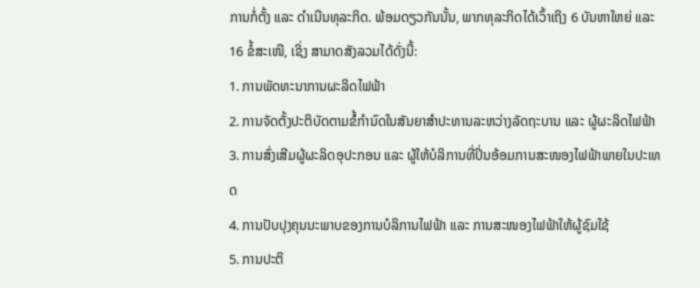ການກໍ່ຕັ້ງ ແລະ ດຳເນີນທຸລະກິດ. ພ້ອມດຽວກັນນັ້ນ, ພາກທຸລະກິດໄດ້ເວົ້າເຖິງ 6 ບັນຫາໃຫຍ່ ແລະ 16 ຂໍ້ສະເໜີ, ເຊິ່ງ ສາມາດສັງລວມໄດ້ດັ່ງນີ້:
1. ການພັດທະນາການຜະລິດໄຟຟ້າ
2. ການຈັດຕັ້ງປະຕິບັດຕາມຂໍ້່ກຳນົດໃນສັນຍາສຳປະທານລະຫວ່າງລັດຖະບານ ແລະ ຜູ້ຜະລິດໄຟຟ້າ
3. ການສົ່ງເສີມຜູ້ຜະລິດອຸປະກອນ ແລະ ຜູ້ໃຫ້ບໍລິການທີ່ປິ່ນອ້ອມການສະໜອງໄຟຟ້າພາຍໃນປະເທດ
4. ການປັບປຸງຄຸນນະພາບຂອງການບໍລິການໄຟຟ້າ ແລະ ການສະໜອງໄຟຟ້າໃຫ້ຜູ້ຊົມໃຊ້
5. ການປະຕິ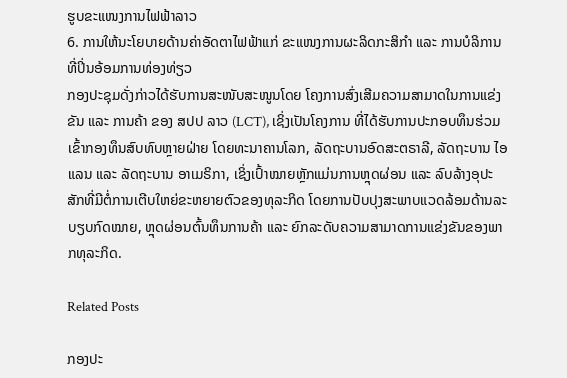ຮູບຂະແໜງການໄຟຟ້າລາວ
6. ການໃຫ້ນະໂຍບາຍດ້ານຄ່າອັດຕາໄຟຟ້າແກ່ ຂະແໜງການຜະລິດກະສິກຳ ແລະ ການບໍລິການທີ່ປິ່ນອ້ອມການທ່ອງທ່ຽວ
ກອງປະຊຸມດັ່ງກ່າວໄດ້ຮັບການສະໜັບສະໜູນໂດຍ ໂຄງການສົ່ງເສີມຄວາມສາມາດໃນການແຂ່ງຂັນ ແລະ ການຄ້າ ຂອງ ສປປ ລາວ (LCT), ເຊິ່ງເປັນໂຄງການ ທີ່ໄດ້ຮັບການປະກອບທຶນຮ່ວມເຂົ້າກອງທຶນສົບທົບຫຼາຍຝ່າຍ ໂດຍທະນາຄານໂລກ, ລັດຖະບານອົດສະຕຣາລີ, ລັດຖະບານ ໄອແລນ ແລະ ລັດຖະບານ ອາເມຣິກາ, ເຊິ່ງເປົ້າໝາຍຫຼັກແມ່ນການຫຼຸດຜ່ອນ ແລະ ລົບລ້າງອຸປະສັກທີ່ມີຕໍ່ການເຕີບໃຫຍ່ຂະຫຍາຍຕົວຂອງທຸລະກິດ ໂດຍການປັບປຸງສະພາບແວດລ້ອມດ້ານລະບຽບກົດໝາຍ, ຫຼຸດຜ່ອນຕົ້ນທຶນການຄ້າ ແລະ ຍົກລະດັບຄວາມສາມາດການແຂ່ງຂັນຂອງພາກທຸລະກິດ.

Related Posts

ກອງປະ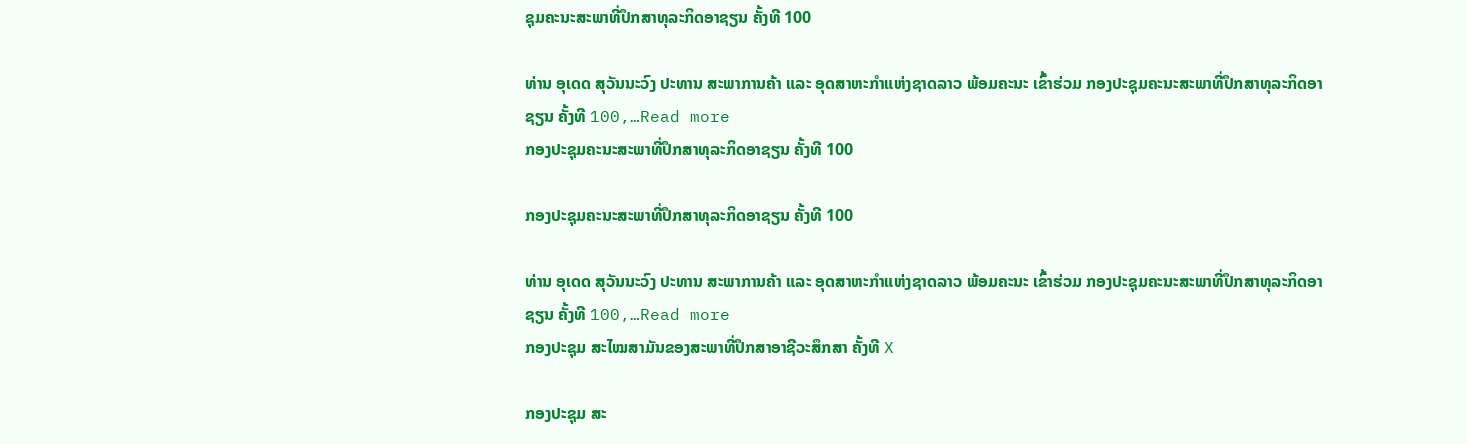ຊຸມຄະນະສະພາທີ່ປຶກສາທຸລະກິດອາຊຽນ ຄັ້ງທີ 100

ທ່ານ ອຸເດດ ສຸວັນນະວົງ ປະທານ ສະພາການຄ້າ ແລະ ອຸດສາຫະກຳແຫ່ງຊາດລາວ ພ້ອມຄະນະ ເຂົ້າຮ່ວມ ກອງປະຊຸມຄະນະສະພາທີ່ປຶກສາທຸລະກິດອາຊຽນ ຄັ້ງທີ 100,…Read more
ກອງປະຊຸມຄະນະສະພາທີ່ປຶກສາທຸລະກິດອາຊຽນ ຄັ້ງທີ 100

ກອງປະຊຸມຄະນະສະພາທີ່ປຶກສາທຸລະກິດອາຊຽນ ຄັ້ງທີ 100

ທ່ານ ອຸເດດ ສຸວັນນະວົງ ປະທານ ສະພາການຄ້າ ແລະ ອຸດສາຫະກຳແຫ່ງຊາດລາວ ພ້ອມຄະນະ ເຂົ້າຮ່ວມ ກອງປະຊຸມຄະນະສະພາທີ່ປຶກສາທຸລະກິດອາຊຽນ ຄັ້ງທີ 100,…Read more
ກອງປະຊຸມ ສະໄໝສາມັນຂອງສະພາທີ່ປຶກສາອາຊີວະສຶກສາ ຄັ້ງທີ X

ກອງປະຊຸມ ສະ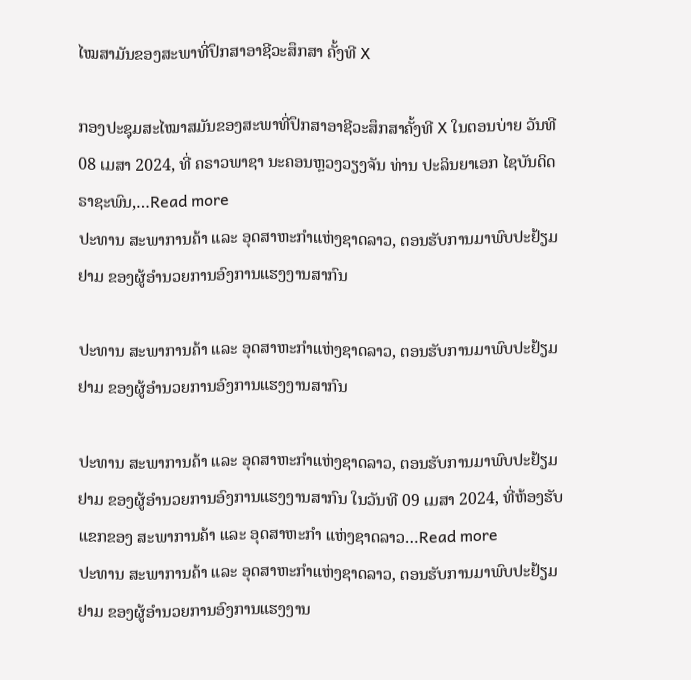ໄໝສາມັນຂອງສະພາທີ່ປຶກສາອາຊີວະສຶກສາ ຄັ້ງທີ X

ກອງປະຊຸມສະໄໝາສມັນຂອງສະພາທີ່ປຶກສາອາຊີວະສຶກສາຄັ້ງທີ X ໃນຕອນບ່າຍ ວັນທີ 08 ເມສາ 2024, ທີ່ ຄຣາວພາຊາ ນະຄອນຫຼວງວຽງຈັນ ທ່ານ ປະລິນຍາເອກ ໄຊບັນດິດ ຣາຊະພົນ,…Read more
ປະທານ ສະພາການຄ້າ ແລະ ອຸດສາຫະກຳແຫ່ງຊາດລາວ, ຕອນຮັບການມາພົບປະຢ້ຽມຢາມ ຂອງຜູ້ອຳນວຍການອົງການແຮງງານສາກົນ

ປະທານ ສະພາການຄ້າ ແລະ ອຸດສາຫະກຳແຫ່ງຊາດລາວ, ຕອນຮັບການມາພົບປະຢ້ຽມຢາມ ຂອງຜູ້ອຳນວຍການອົງການແຮງງານສາກົນ

ປະທານ ສະພາການຄ້າ ແລະ ອຸດສາຫະກຳແຫ່ງຊາດລາວ, ຕອນຮັບການມາພົບປະຢ້ຽມຢາມ ຂອງຜູ້ອຳນວຍການອົງການແຮງງານສາກົນ ໃນວັນທີ 09 ເມສາ 2024, ທີ່ຫ້ອງຮັບແຂກຂອງ ສະພາການຄ້າ ແລະ ອຸດສາຫະກຳ ແຫ່ງຊາດລາວ…Read more
ປະທານ ສະພາການຄ້າ ແລະ ອຸດສາຫະກຳແຫ່ງຊາດລາວ, ຕອນຮັບການມາພົບປະຢ້ຽມຢາມ ຂອງຜູ້ອຳນວຍການອົງການແຮງງານ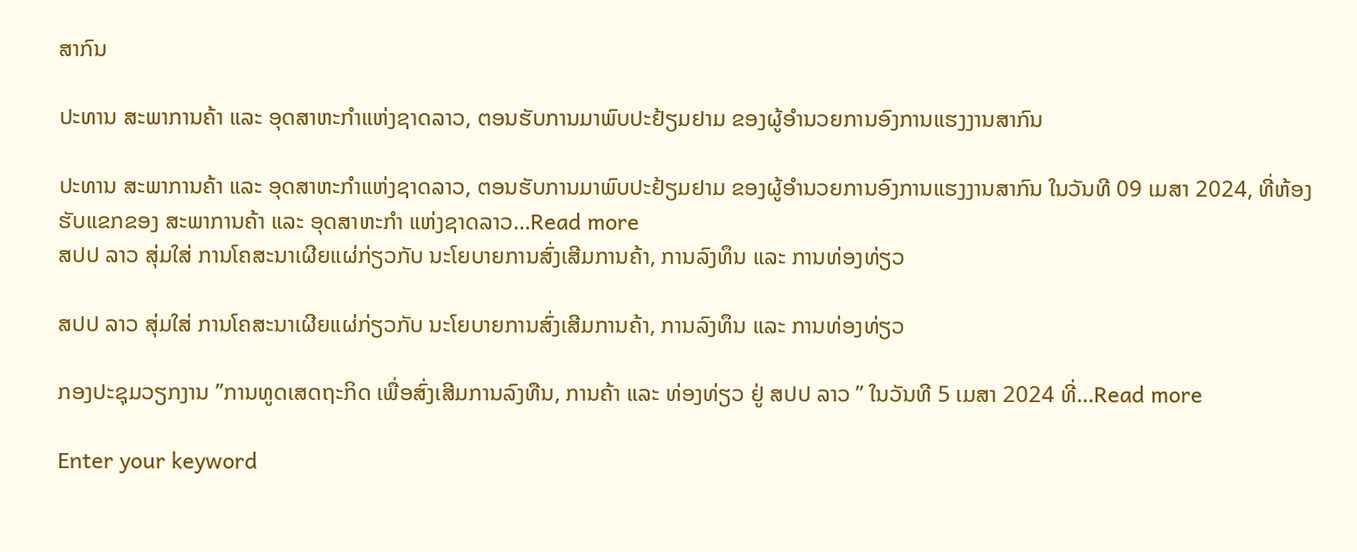ສາກົນ

ປະທານ ສະພາການຄ້າ ແລະ ອຸດສາຫະກຳແຫ່ງຊາດລາວ, ຕອນຮັບການມາພົບປະຢ້ຽມຢາມ ຂອງຜູ້ອຳນວຍການອົງການແຮງງານສາກົນ

ປະທານ ສະພາການຄ້າ ແລະ ອຸດສາຫະກຳແຫ່ງຊາດລາວ, ຕອນຮັບການມາພົບປະຢ້ຽມຢາມ ຂອງຜູ້ອຳນວຍການອົງການແຮງງານສາກົນ ໃນວັນທີ 09 ເມສາ 2024, ທີ່ຫ້ອງຮັບແຂກຂອງ ສະພາການຄ້າ ແລະ ອຸດສາຫະກຳ ແຫ່ງຊາດລາວ…Read more
ສປປ ລາວ ສຸ່ມໃສ່ ການໂຄສະນາເຜີຍແຜ່ກ່ຽວກັບ ນະໂຍບາຍການສົ່ງເສີມການຄ້າ, ການລົງທຶນ ແລະ ການທ່ອງທ່ຽວ

ສປປ ລາວ ສຸ່ມໃສ່ ການໂຄສະນາເຜີຍແຜ່ກ່ຽວກັບ ນະໂຍບາຍການສົ່ງເສີມການຄ້າ, ການລົງທຶນ ແລະ ການທ່ອງທ່ຽວ

ກອງປະຊຸມວຽກງານ ”ການທູດເສດຖະກິດ ເພື່ອສົ່ງເສີມການລົງທືນ, ການຄ້າ ແລະ ທ່ອງທ່ຽວ ຢູ່ ສປປ ລາວ ” ໃນວັນທີ 5 ເມສາ 2024 ທີ່…Read more

Enter your keyword